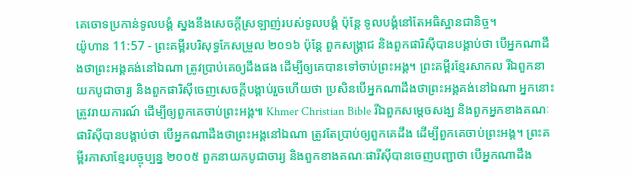គេចោទប្រកាន់ទូលបង្គំ ស្នងនឹងសេចក្ដីស្រឡាញ់របស់ទូលបង្គំ ប៉ុន្តែ ទូលបង្គំនៅតែអធិស្ឋានជានិច្ច។
យ៉ូហាន 11:57 - ព្រះគម្ពីរបរិសុទ្ធកែសម្រួល ២០១៦ ប៉ុន្តែ ពួកសង្គ្រាជ និងពួកផារិស៊ីបានបង្គាប់ថា បើអ្នកណាដឹងថាព្រះអង្គគង់នៅឯណា ត្រូវប្រាប់គេឲ្យដឹងផង ដើម្បីឲ្យគេបានទៅចាប់ព្រះអង្គ។ ព្រះគម្ពីរខ្មែរសាកល រីឯពួកនាយកបូជាចារ្យ និងពួកផារិស៊ីចេញសេចក្ដីបង្គាប់រួចហើយថា ប្រសិនបើអ្នកណាដឹងថាព្រះអង្គគង់នៅឯណា អ្នកនោះត្រូវរាយការណ៍ ដើម្បីឲ្យពួកគេចាប់ព្រះអង្គ៕ Khmer Christian Bible រីឯពួកសម្តេចសង្ឃ និងពួកអ្នកខាងគណៈផារិស៊ីបានបង្គាប់ថា បើអ្នកណាដឹងថាព្រះអង្គនៅឯណា ត្រូវតែប្រាប់ឲ្យពួកគេដឹង ដើម្បីពួកគេចាប់ព្រះអង្គ។ ព្រះគម្ពីរភាសាខ្មែរបច្ចុប្បន្ន ២០០៥ ពួកនាយកបូជាចារ្យ និងពួកខាងគណៈផារីស៊ីបានចេញបញ្ជាថា បើអ្នកណាដឹង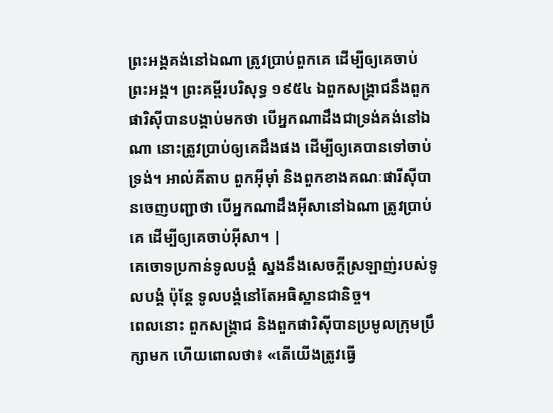ព្រះអង្គគង់នៅឯណា ត្រូវប្រាប់ពួកគេ ដើម្បីឲ្យគេចាប់ព្រះអង្គ។ ព្រះគម្ពីរបរិសុទ្ធ ១៩៥៤ ឯពួកសង្គ្រាជនឹងពួកផារិស៊ីបានបង្គាប់មកថា បើអ្នកណាដឹងជាទ្រង់គង់នៅឯណា នោះត្រូវប្រាប់ឲ្យគេដឹងផង ដើម្បីឲ្យគេបានទៅចាប់ទ្រង់។ អាល់គីតាប ពួកអ៊ីមុាំ និងពួកខាងគណៈផារីស៊ីបានចេញបញ្ជាថា បើអ្នកណាដឹងអ៊ីសានៅឯណា ត្រូវប្រាប់គេ ដើម្បីឲ្យគេចាប់អ៊ីសា។ |
គេចោទប្រកាន់ទូលបង្គំ ស្នងនឹងសេចក្ដីស្រឡាញ់របស់ទូលបង្គំ ប៉ុន្តែ ទូលបង្គំនៅតែអធិស្ឋានជានិច្ច។
ពេលនោះ ពួកសង្គ្រាជ និងពួកផារិស៊ីបានប្រមូលក្រុមប្រឹក្សាមក ហើយពោលថា៖ «តើយើងត្រូវធ្វើ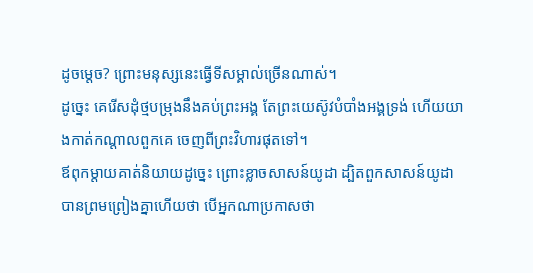ដូចម្តេច? ព្រោះមនុស្សនេះធ្វើទីសម្គាល់ច្រើនណាស់។
ដូច្នេះ គេរើសដុំថ្មបម្រុងនឹងគប់ព្រះអង្គ តែព្រះយេស៊ូវបំបាំងអង្គទ្រង់ ហើយយាងកាត់កណ្តាលពួកគេ ចេញពីព្រះវិហារផុតទៅ។
ឪពុកម្តាយគាត់និយាយដូច្នេះ ព្រោះខ្លាចសាសន៍យូដា ដ្បិតពួកសាសន៍យូដាបានព្រមព្រៀងគ្នាហើយថា បើអ្នកណាប្រកាសថា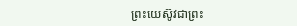ព្រះយេស៊ូវជាព្រះ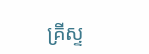គ្រីស្ទ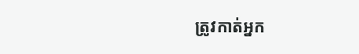ត្រូវកាត់អ្នក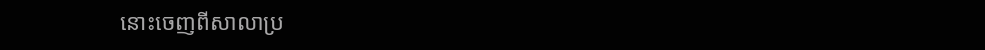នោះចេញពីសាលាប្រ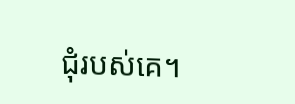ជុំរបស់គេ។